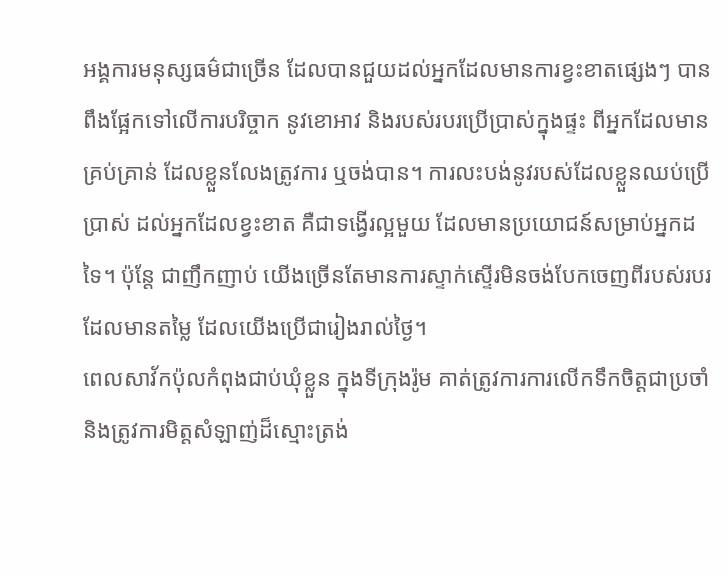អង្គការមនុស្សធម៌ជាច្រើន ដែលបានជួយដល់អ្នកដែលមានការខ្វះខាតផ្សេងៗ បានពឹងផ្អែកទៅលើការបរិច្ចាក នូវខោអាវ និងរបស់របរប្រើប្រាស់ក្នុងផ្ទះ ពីអ្នកដែលមានគ្រប់គ្រាន់ ដែលខ្លួនលែងត្រូវការ ឬចង់បាន។ ការលះបង់នូវរបស់ដែលខ្លួនឈប់ប្រើប្រាស់ ដល់អ្នកដែលខ្វះខាត គឺជាទង្វើរល្អមួយ ដែលមានប្រយោជន៍សម្រាប់អ្នកដទៃ។ ប៉ុន្តែ ជាញឹកញាប់ យើងច្រើនតែមានការស្ទាក់ស្ទើរមិនចង់បែកចេញពីរបស់របរ ដែលមានតម្លៃ ដែលយើងប្រើជារៀងរាល់ថ្ងៃ។
ពេលសាវ័កប៉ុលកំពុងជាប់ឃុំខ្លួន ក្នុងទីក្រុងរ៉ូម គាត់ត្រូវការការលើកទឹកចិត្តជាប្រចាំ និងត្រូវការមិត្តសំឡាញ់ដ៏ស្មោះត្រង់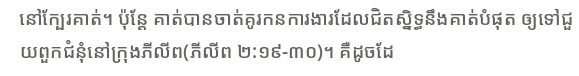នៅក្បែរគាត់។ ប៉ុន្តែ គាត់បានចាត់គូរកនការងារដែលជិតស្និទ្ធនឹងគាត់បំផុត ឲ្យទៅជួយពួកជំនុំនៅក្រុងភីលីព(ភីលីព ២:១៩-៣០)។ គឺដូចដែ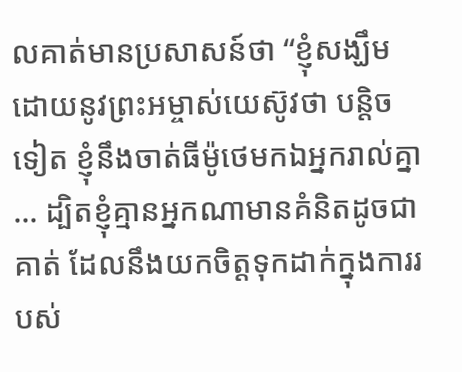លគាត់មានប្រសាសន៍ថា “ខ្ញុំសង្ឃឹម ដោយនូវព្រះអម្ចាស់យេស៊ូវថា បន្តិចទៀត ខ្ញុំនឹងចាត់ធីម៉ូថេមកឯអ្នករាល់គ្នា … ដ្បិតខ្ញុំគ្មានអ្នកណាមានគំនិតដូចជាគាត់ ដែលនឹងយកចិត្តទុកដាក់ក្នុងការរបស់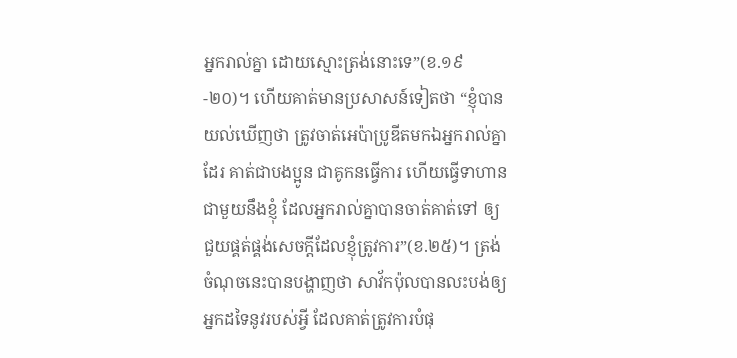អ្នករាល់គ្នា ដោយស្មោះត្រង់នោះទេ”(ខ.១៩-២០)។ ហើយគាត់មានប្រសាសន៍ទៀតថា “ខ្ញុំបានយល់ឃើញថា ត្រូវចាត់អេប៉ាប្រូឌីតមកឯអ្នករាល់គ្នាដែរ គាត់ជាបងប្អូន ជាគូកនធ្វើការ ហើយធ្វើទាហានជាមួយនឹងខ្ញុំ ដែលអ្នករាល់គ្នាបានចាត់គាត់ទៅ ឲ្យជួយផ្គត់ផ្គង់សេចក្តីដែលខ្ញុំត្រូវការ”(ខ.២៥)។ ត្រង់ចំណុចនេះបានបង្ហាញថា សាវ័កប៉ុលបានលះបង់ឲ្យអ្នកដទៃនូវរបស់អ្វី ដែលគាត់ត្រូវការបំផុ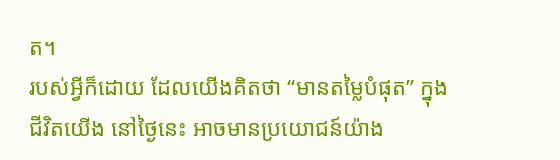ត។
របស់អ្វីក៏ដោយ ដែលយើងគិតថា “មានតម្លៃបំផុត” ក្នុងជីវិតយើង នៅថ្ងៃនេះ អាចមានប្រយោជន៍យ៉ាង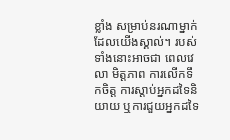ខ្លាំង សម្រាប់នរណាម្នាក់ ដែលយើងស្គាល់។ របស់ទាំងនោះអាចជា ពេលវេលា មិត្តភាព ការលើកទឹកចិត្ត ការស្តាប់អ្នកដទៃនិយាយ ឬការជួយអ្នកដទៃ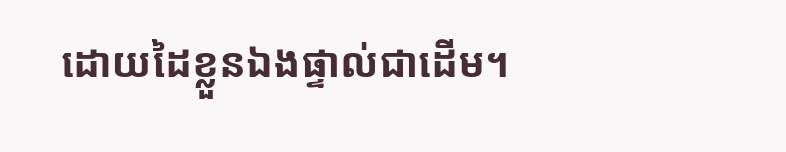ដោយដៃខ្លួនឯងផ្ទាល់ជាដើម។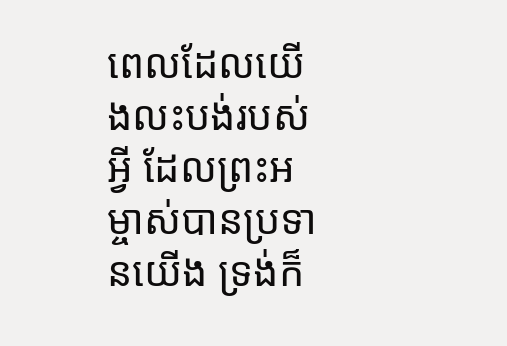ពេលដែលយើងលះបង់របស់អ្វី ដែលព្រះអម្ចាស់បានប្រទានយើង ទ្រង់ក៏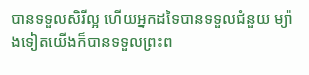បានទទួលសិរីល្អ ហើយអ្នកដទៃបានទទួលជំនួយ ម្យ៉ាងទៀតយើងក៏បានទទួលព្រះព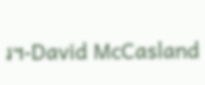រ។-David McCasland